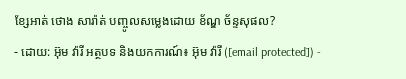ខ្សែអាត់ ថោង សារ៉ាត់ បញ្ចូលសម្លេងដោយ ខ័ណ្ឌ ច័ន្ទសុផល?
- ដោយ: អ៊ុម វ៉ារី អត្ថបទ និងយកការណ៍៖ អ៊ុម វ៉ារី ([email protected]) -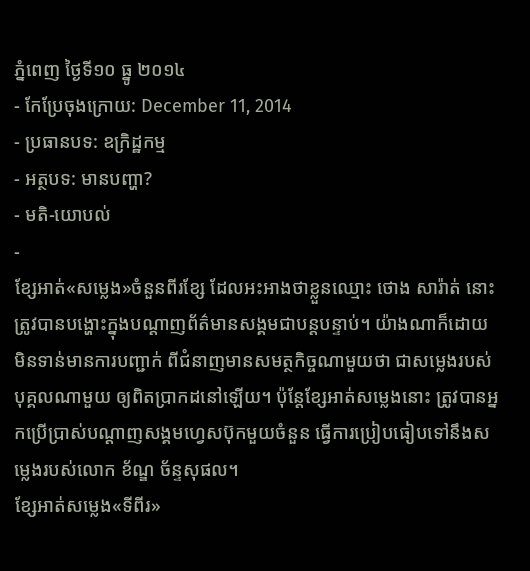ភ្នំពេញ ថ្ងៃទី១០ ធ្នូ ២០១៤
- កែប្រែចុងក្រោយ: December 11, 2014
- ប្រធានបទ: ឧក្រិដ្ឋកម្ម
- អត្ថបទ: មានបញ្ហា?
- មតិ-យោបល់
-
ខ្សែអាត់«សម្លេង»ចំនួនពីរខ្សែ ដែលអះអាងថាខ្លួនឈ្មោះ ថោង សារ៉ាត់ នោះ ត្រូវបានបង្ហោះក្នុងបណ្តាញព័ត៌មានសង្គមជាបន្តបន្ទាប់។ យ៉ាងណាក៏ដោយ មិនទាន់មានការបញ្ជាក់ ពីជំនាញមានសមត្ថកិច្ចណាមួយថា ជាសម្លេងរបស់បុគ្គលណាមួយ ឲ្យពិតប្រាកដនៅឡើយ។ ប៉ុន្តែខ្សែអាត់សម្លេងនោះ ត្រូវបានអ្នកប្រើប្រាស់បណ្តាញសង្គមហ្វេសប៊ុកមួយចំនួន ធ្វើការប្រៀបធៀបទៅនឹងសម្លេងរបស់លោក ខ័ណ្ឌ ច័ន្ទសុផល។
ខ្សែអាត់សម្លេង«ទីពីរ»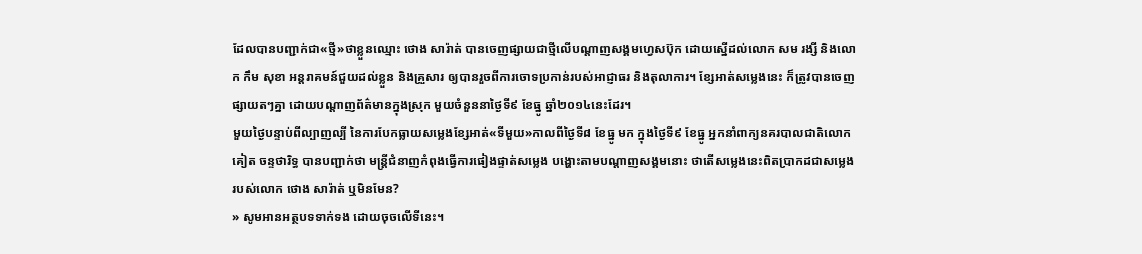ដែលបានបញ្ជាក់ជា«ថ្មី»ថាខ្លួនឈ្មោះ ថោង សារ៉ាត់ បានចេញផ្សាយជាថ្មីលើបណ្តាញសង្គមហ្វេសប៊ុក ដោយស្នើដល់លោក សម រង្សី និងលោក កឹម សុខា អន្តរាគមន៍ជួយដល់ខ្លួន និងគ្រួសារ ឲ្យបានរួចពីការចោទប្រកាន់របស់អាជ្ញាធរ និងតុលាការ។ ខ្សែអាត់សម្លេងនេះ ក៏ត្រូវបានចេញផ្សាយតៗគ្នា ដោយបណ្តាញព័ត៌មានក្នុងស្រុក មួយចំនួននាថ្ងៃទី៩ ខែធ្នូ ឆ្នាំ២០១៤នេះដែរ។
មួយថ្ងៃបន្ទាប់ពីល្បាញល្បី នៃការបែកធ្លាយសម្លេងខ្សែអាត់«ទីមួយ»កាលពីថ្ងៃទី៨ ខែធ្នូ មក ក្នុងថ្ងៃទី៩ ខែធ្នូ អ្នកនាំពាក្យនគរបាលជាតិលោក គៀត ចន្ទថារិទ្ធ បានបញ្ជាក់ថា មន្រ្តីជំនាញកំពុងធ្វើការផៀងផ្ទាត់សម្លេង បង្ហោះតាមបណ្តាញសង្គមនោះ ថាតើសម្លេងនេះពិតប្រាកដជាសម្លេង របស់លោក ថោង សារ៉ាត់ ឬមិនមែន?
» សូមអានអត្ថបទទាក់ទង ដោយចុចលើទីនេះ។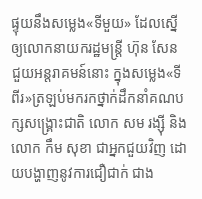ផ្ទុយនឹងសម្លេង«ទីមួយ» ដែលស្នើឲ្យលោកនាយករដ្ឋមន្រ្តី ហ៊ុន សែន ជួយអន្តរាគមន៍នោះ ក្នុងសម្លេង«ទីពីរ»ត្រឡប់មករកថ្នាក់ដឹកនាំគណបក្សសង្គ្រោះជាតិ លោក សម រង្ស៊ី និងលោក កឹម សុខា ជាអ្នកជួយវិញ ដោយបង្ហាញនូវការជឿជាក់ ជាង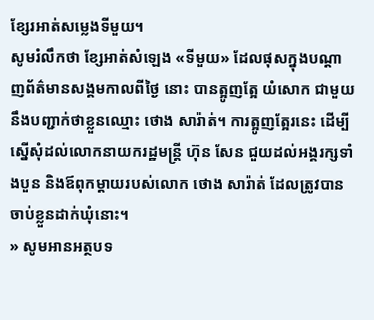ខ្សែរអាត់សម្លេងទីមួយ។
សូមរំលឹកថា ខ្សែអាត់សំឡេង «ទីមួយ» ដែលផុសក្នុងបណ្តាញព័ត៌មានសង្គមកាលពីថ្ងៃ នោះ បានត្អូញត្អែ យំសោក ជាមួយនឹងបញ្ជាក់ថាខ្លួនឈ្មោះ ថោង សារ៉ាត់។ ការត្អូញត្អែរនេះ ដើម្បីស្នើសុំដល់លោកនាយករដ្ឋមន្រ្តី ហ៊ុន សែន ជួយដល់អង្គរក្សទាំងបួន និងឪពុកម្តាយរបស់លោក ថោង សារ៉ាត់ ដែលត្រូវបានចាប់ខ្លួនដាក់ឃុំនោះ។
» សូមអានអត្ថបទ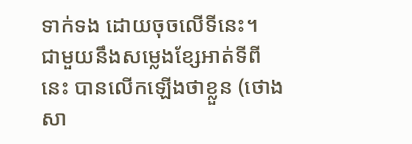ទាក់ទង ដោយចុចលើទីនេះ។
ជាមួយនឹងសម្លេងខ្សែអាត់ទីពីនេះ បានលើកឡើងថាខ្លួន (ថោង សា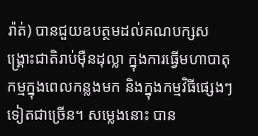រ៉ាត់) បានជួយឧបត្ថមដល់គណបក្សសង្គ្រោះជាតិរាប់ម៉ឺនដុល្លា ក្នុងការធ្វើមហាបាតុកម្មក្នុងពេលកន្លងមក និងក្នុងកម្មវិធីផ្សេងៗទៀតជាច្រើន។ សម្លេងនោះ បាន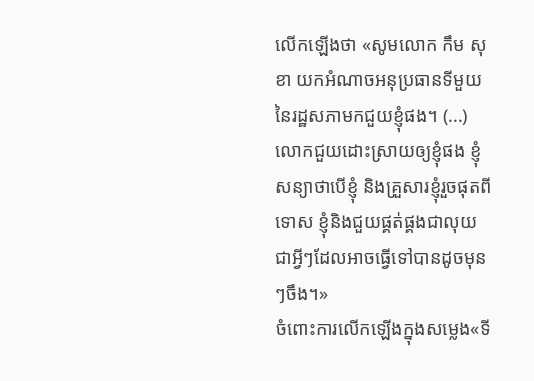លើកឡើងថា «សូមលោក កឹម សុខា យកអំណាចអនុប្រធានទីមួយនៃរដ្ឋសភាមកជួយខ្ញុំផង។ (...) លោកជួយដោះស្រាយឲ្យខ្ញុំផង ខ្ញុំសន្យាថាបើខ្ញុំ និងគ្រួសារខ្ញុំរួចផុតពីទោស ខ្ញុំនិងជួយផ្គត់ផ្គងជាលុយ ជាអ្វីៗដែលអាចធ្វើទៅបានដូចមុនៗចឹង។»
ចំពោះការលើកឡើងក្នុងសម្លេង«ទី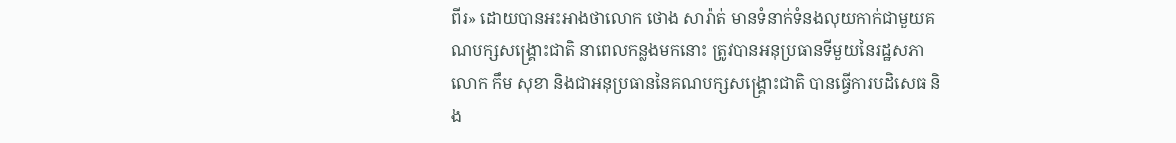ពីរ» ដោយបានអះអាងថាលោក ថោង សារ៉ាត់ មានទំនាក់ទំនងលុយកាក់ជាមួយគណបក្សសង្គ្រោះជាតិ នាពេលកន្លងមកនោះ ត្រូវបានអនុប្រធានទីមួយនៃរដ្ឋសភា លោក កឹម សុខា និងជាអនុប្រធាននៃគណបក្សសង្គ្រោះជាតិ បានធ្វើការបដិសេធ និង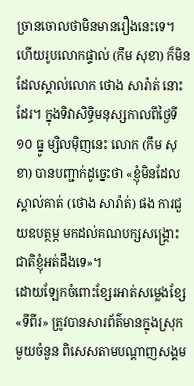ច្រានចោលថាមិនមានរឿងនេះទេ។ ហើយរូបលោកផ្ទាល់ (កឹម សុខា) ក៏មិនដែលស្គាល់លោក ថោង សារ៉ាត់ នោះដែរ។ ក្នុងទិវាសិទ្ធិមនុស្សកាលពីថ្ងៃទី១០ ធ្នូ ម្សិលម៉ិញនេះ លោក (កឹម សុខា) បានបញ្ជាក់ដូច្នេះថា «ខ្ញុំមិនដែលស្គាល់គាត់ (ថោង សារ៉ាត់) ផង ការជួយឧបត្ថម្ភ មកដល់គណបក្សសង្គ្រោះជាតិខ្ញុំអត់ដឹងទេ»។
ដោយឡែកចំពោះខ្សែរអាត់សម្លេងខ្សែ«ទីពីរ» ត្រូវបានសារព័ត៌មានក្នុងស្រុកមួយចំនួន ពិសេសតាមបណ្តាញសង្គម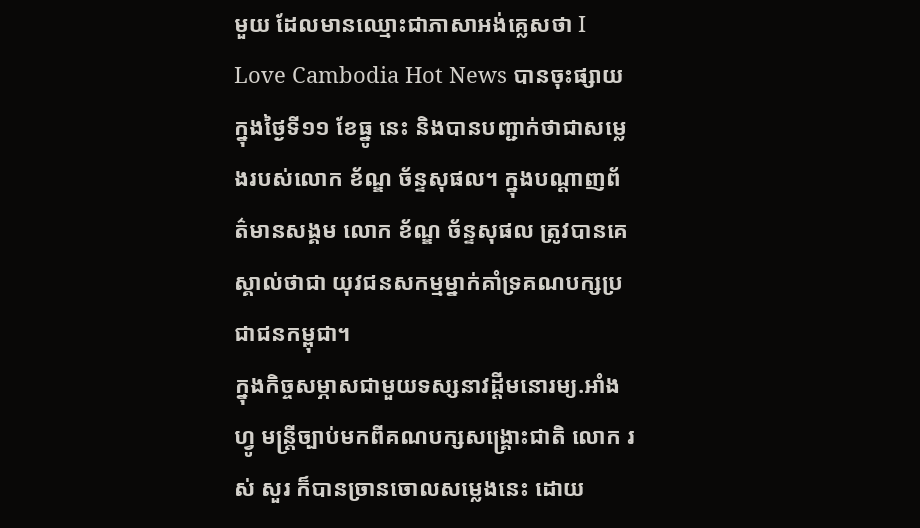មួយ ដែលមានឈ្មោះជាភាសាអង់គ្លេសថា I Love Cambodia Hot News បានចុះផ្សាយក្នុងថ្ងៃទី១១ ខែធ្នូ នេះ និងបានបញ្ជាក់ថាជាសម្លេងរបស់លោក ខ័ណ្ឌ ច័ន្ទសុផល។ ក្នុងបណ្តាញព័ត៌មានសង្គម លោក ខ័ណ្ឌ ច័ន្ទសុផល ត្រូវបានគេស្គាល់ថាជា យុវជនសកម្មម្នាក់គាំទ្រគណបក្សប្រជាជនកម្ពុជា។
ក្នុងកិច្ចសម្ភាសជាមួយទស្សនាវដ្តីមនោរម្យ.អាំងហ្វូ មន្រ្តីច្បាប់មកពីគណបក្សសង្គ្រោះជាតិ លោក រស់ សួរ ក៏បានច្រានចោលសម្លេងនេះ ដោយ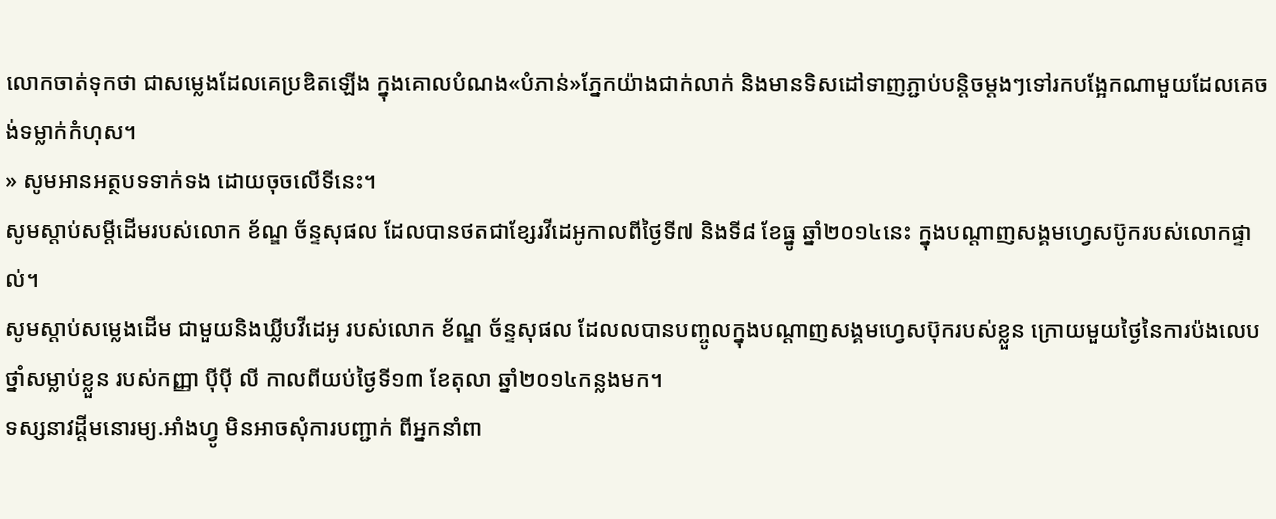លោកចាត់ទុកថា ជាសម្លេងដែលគេប្រឌិតឡើង ក្នុងគោលបំណង«បំភាន់»ភ្នែកយ៉ាងជាក់លាក់ និងមានទិសដៅទាញភ្ជាប់បន្តិចម្តងៗទៅរកបង្អែកណាមួយដែលគេចង់ទម្លាក់កំហុស។
» សូមអានអត្ថបទទាក់ទង ដោយចុចលើទីនេះ។
សូមស្តាប់សម្តីដើមរបស់លោក ខ័ណ្ឌ ច័ន្ទសុផល ដែលបានថតជាខ្សែរវីដេអូកាលពីថ្ងៃទី៧ និងទី៨ ខែធ្នូ ឆ្នាំ២០១៤នេះ ក្នុងបណ្តាញសង្គមហ្វេសប៊ូករបស់លោកផ្ទាល់។
សូមស្តាប់សម្លេងដើម ជាមួយនិងឃ្លីបវីដេអូ របស់លោក ខ័ណ្ឌ ច័ន្ទសុផល ដែលលបានបញ្ចូលក្នុងបណ្តាញសង្គមហ្វេសប៊ុករបស់ខ្លួន ក្រោយមួយថ្ងៃនៃការប៉ងលេបថ្នាំសម្លាប់ខ្លួន របស់កញ្ញា ប៉ីប៉ី លី កាលពីយប់ថ្ងៃទី១៣ ខែតុលា ឆ្នាំ២០១៤កន្លងមក។
ទស្សនាវដ្តីមនោរម្យ.អាំងហ្វូ មិនអាចសុំការបញ្ជាក់ ពីអ្នកនាំពា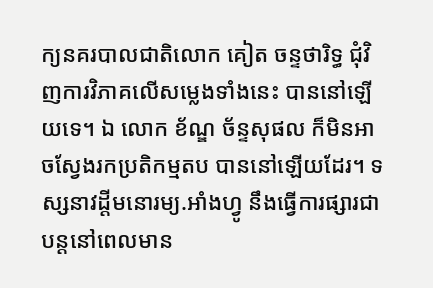ក្យនគរបាលជាតិលោក គៀត ចន្ទថារិទ្ធ ជុំវិញការវិភាគលើសម្លេងទាំងនេះ បាននៅឡើយទេ។ ឯ លោក ខ័ណ្ឌ ច័ន្ទសុផល ក៏មិនអាចស្វែងរកប្រតិកម្មតប បាននៅឡើយដែរ។ ទស្សនាវដ្តីមនោរម្យ.អាំងហ្វូ នឹងធ្វើការផ្សារជាបន្តនៅពេលមាន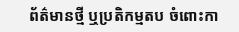ព័ត៌មានថ្មី ឬប្រតិកម្មតប ចំពោះកា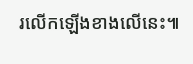រលើកឡើងខាងលើនេះ៕